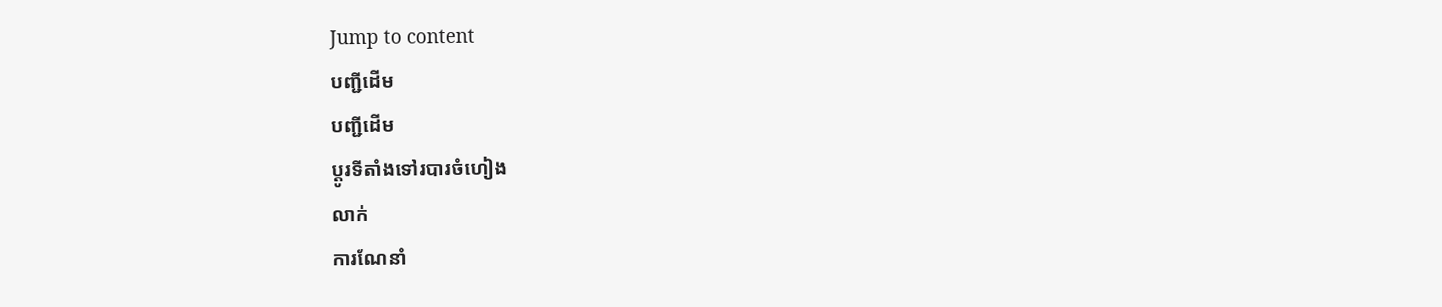Jump to content
បញ្ជីដើម
បញ្ជីដើម
ប្ដូរទីតាំងទៅរបារចំហៀង
លាក់
ការណែនាំ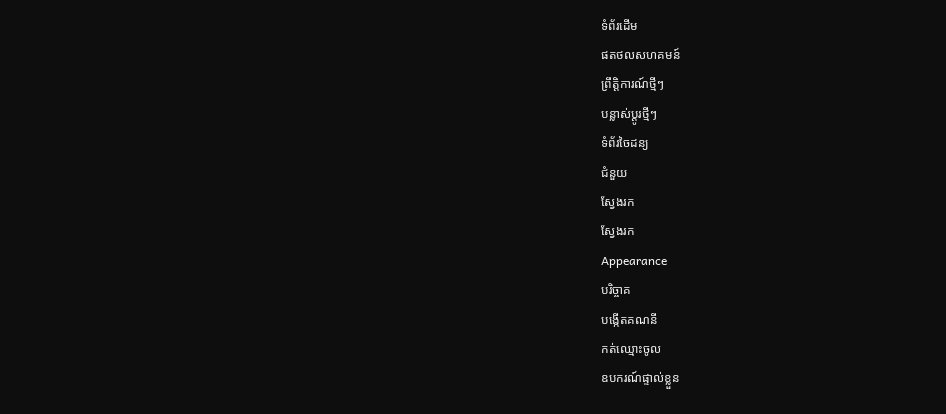ទំព័រដើម
ផតថលសហគមន៍
ព្រឹត្តិការណ៍ថ្មីៗ
បន្លាស់ប្ដូរថ្មីៗ
ទំព័រចៃដន្យ
ជំនួយ
ស្វែងរក
ស្វែងរក
Appearance
បរិច្ចាគ
បង្កើតគណនី
កត់ឈ្មោះចូល
ឧបករណ៍ផ្ទាល់ខ្លួន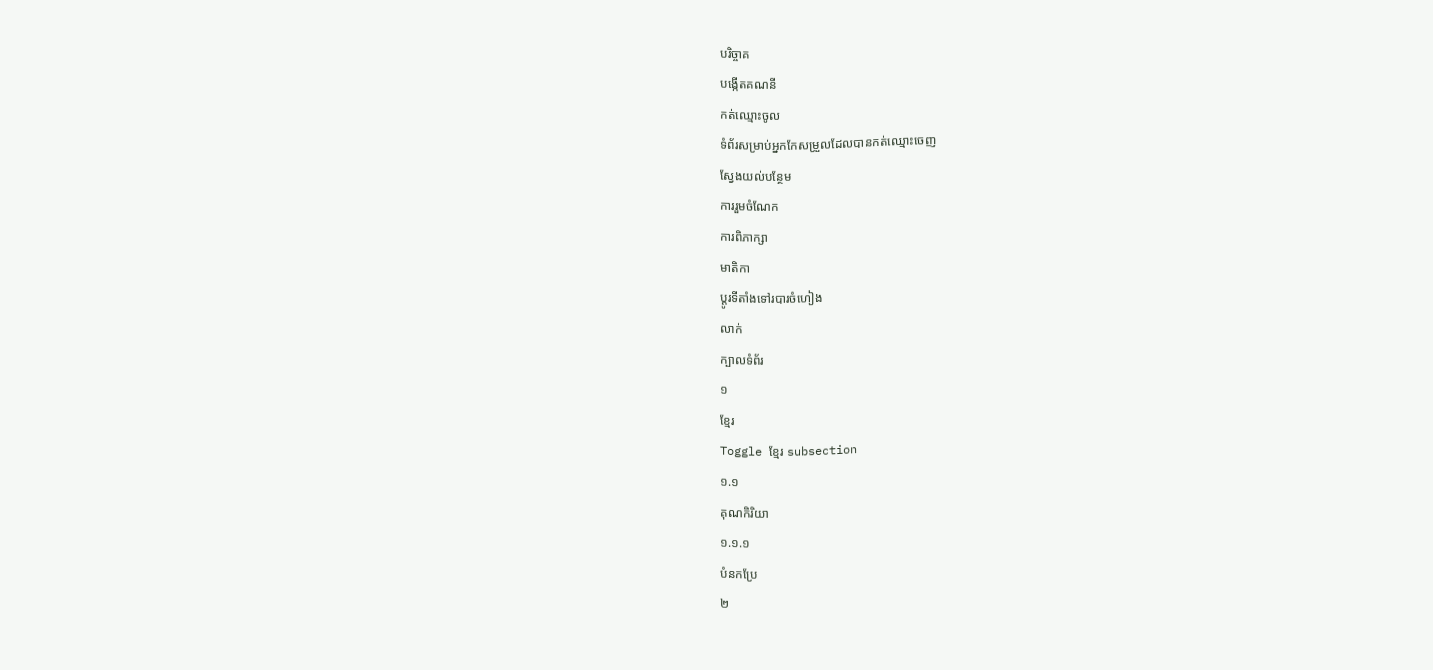បរិច្ចាគ
បង្កើតគណនី
កត់ឈ្មោះចូល
ទំព័រសម្រាប់អ្នកកែសម្រួលដែលបានកត់ឈ្មោះចេញ
ស្វែងយល់បន្ថែម
ការរួមចំណែក
ការពិភាក្សា
មាតិកា
ប្ដូរទីតាំងទៅរបារចំហៀង
លាក់
ក្បាលទំព័រ
១
ខ្មែរ
Toggle ខ្មែរ subsection
១.១
គុណកិរិយា
១.១.១
បំនកប្រែ
២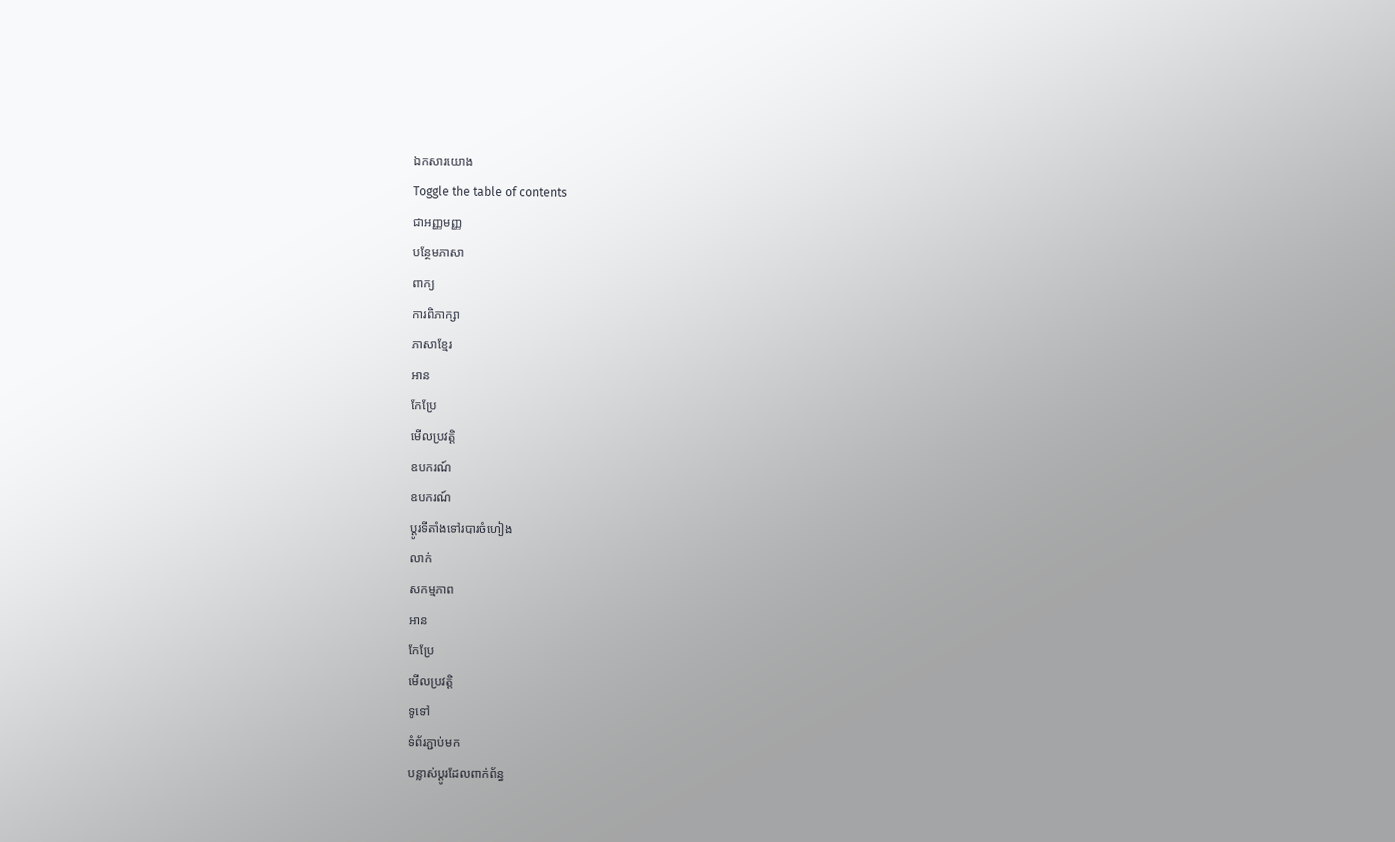ឯកសារយោង
Toggle the table of contents
ជាអញ្ញមញ្ញ
បន្ថែមភាសា
ពាក្យ
ការពិភាក្សា
ភាសាខ្មែរ
អាន
កែប្រែ
មើលប្រវត្តិ
ឧបករណ៍
ឧបករណ៍
ប្ដូរទីតាំងទៅរបារចំហៀង
លាក់
សកម្មភាព
អាន
កែប្រែ
មើលប្រវត្តិ
ទូទៅ
ទំព័រភ្ជាប់មក
បន្លាស់ប្ដូរដែលពាក់ព័ន្ធ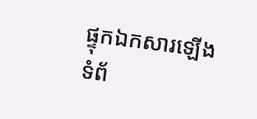ផ្ទុកឯកសារឡើង
ទំព័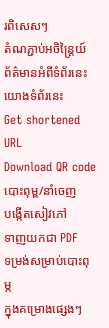រពិសេសៗ
តំណភ្ជាប់អចិន្ត្រៃយ៍
ព័ត៌មានអំពីទំព័រនេះ
យោងទំព័រនេះ
Get shortened URL
Download QR code
បោះពុម្ព/នាំចេញ
បង្កើតសៀវភៅ
ទាញយកជា PDF
ទម្រង់សម្រាប់បោះពុម្ភ
ក្នុងគម្រោងផ្សេងៗ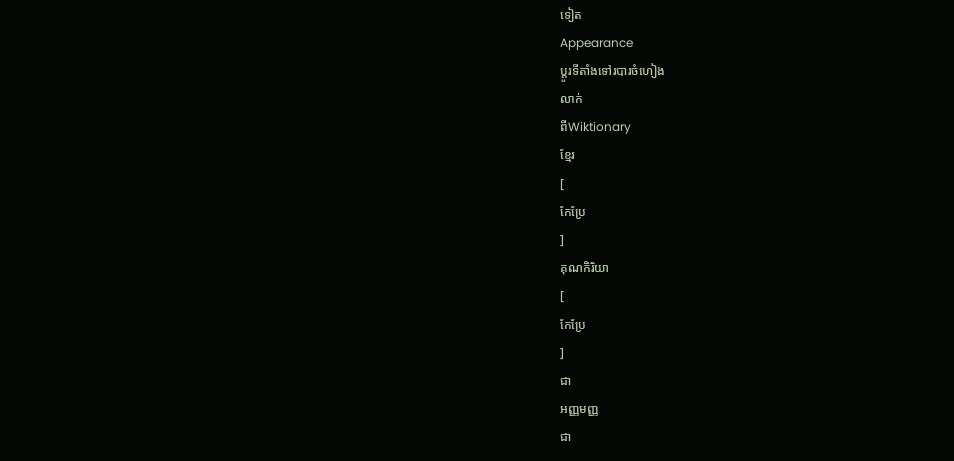ទៀត
Appearance
ប្ដូរទីតាំងទៅរបារចំហៀង
លាក់
ពីWiktionary
ខ្មែរ
[
កែប្រែ
]
គុណកិរិយា
[
កែប្រែ
]
ជា
អញ្ញមញ្ញ
ជា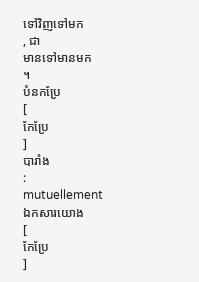ទៅវិញទៅមក
, ជា
មានទៅមានមក
។
បំនកប្រែ
[
កែប្រែ
]
បារាំង
:
mutuellement
ឯកសារយោង
[
កែប្រែ
]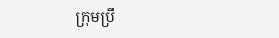ក្រុមប្រឹ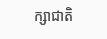ក្សាជាតិ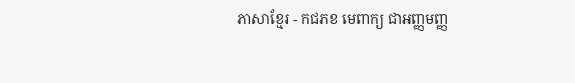ភាសាខ្មែរ - កជភខ មេពាក្យ ជាអញ្ញមញ្ញ